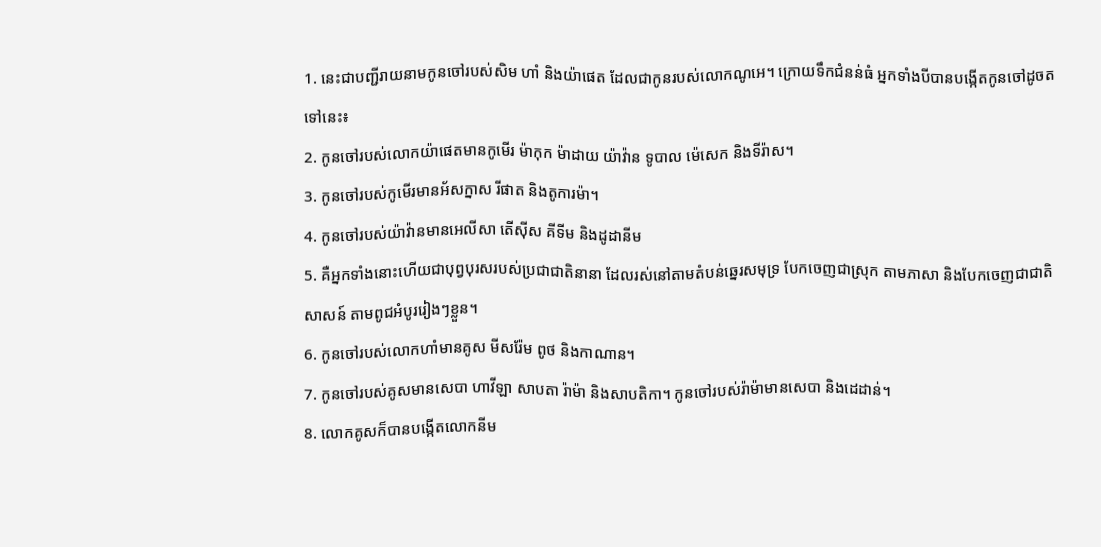1. នេះជាបញ្ជីរាយនាមកូនចៅរបស់សិម ហាំ និងយ៉ាផេត ដែលជាកូនរបស់លោកណូអេ។ ក្រោយទឹកជំនន់ធំ អ្នកទាំងបីបានបង្កើតកូនចៅដូចតទៅនេះ៖
2. កូនចៅរបស់លោកយ៉ាផេតមានកូមើរ ម៉ាកុក ម៉ាដាយ យ៉ាវ៉ាន ទូបាល ម៉េសេក និងទីរ៉ាស។
3. កូនចៅរបស់កូមើរមានអ័សក្នាស រីផាត និងតូការម៉ា។
4. កូនចៅរបស់យ៉ាវ៉ានមានអេលីសា តើស៊ីស គីទីម និងដូដានីម
5. គឺអ្នកទាំងនោះហើយជាបុព្វបុរសរបស់ប្រជាជាតិនានា ដែលរស់នៅតាមតំបន់ឆ្នេរសមុទ្រ បែកចេញជាស្រុក តាមភាសា និងបែកចេញជាជាតិសាសន៍ តាមពូជអំបូររៀងៗខ្លួន។
6. កូនចៅរបស់លោកហាំមានគូស មីសរ៉ែម ពូថ និងកាណាន។
7. កូនចៅរបស់គូសមានសេបា ហាវីឡា សាបតា រ៉ាម៉ា និងសាបតិកា។ កូនចៅរបស់រ៉ាម៉ាមានសេបា និងដេដាន់។
8. លោកគូសក៏បានបង្កើតលោកនីម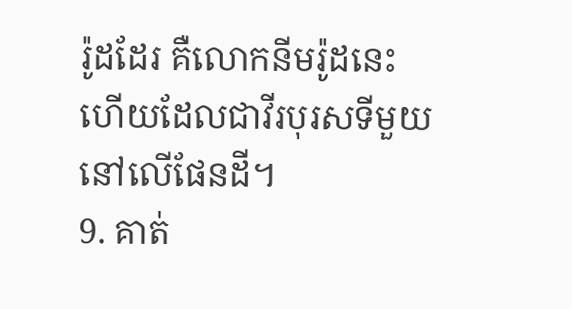រ៉ូដដែរ គឺលោកនីមរ៉ូដនេះហើយដែលជាវីរបុរសទីមួយនៅលើផែនដី។
9. គាត់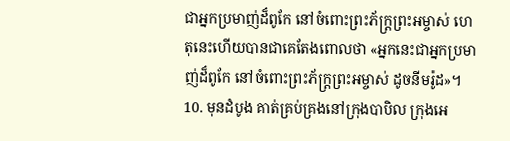ជាអ្នកប្រមាញ់ដ៏ពូកែ នៅចំពោះព្រះភ័ក្ត្រព្រះអម្ចាស់ ហេតុនេះហើយបានជាគេតែងពោលថា «អ្នកនេះជាអ្នកប្រមាញ់ដ៏ពូកែ នៅចំពោះព្រះភ័ក្ត្រព្រះអម្ចាស់ ដូចនីមរ៉ូដ»។
10. មុនដំបូង គាត់គ្រប់គ្រងនៅក្រុងបាបិល ក្រុងអេ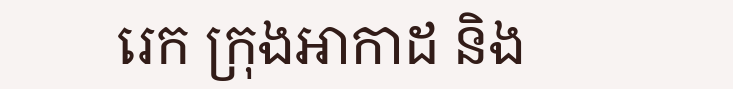រេក ក្រុងអាកាដ និង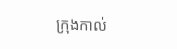ក្រុងកាល់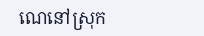ណេនៅស្រុក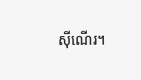ស៊ីណើរ។